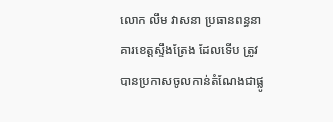លោក លឹម វាសនា ប្រធានពន្ធនាគារខេត្តស្ទឹងត្រែង ដែលទើប ត្រូវបានប្រកាសចូលកាន់តំណែងជាផ្លូ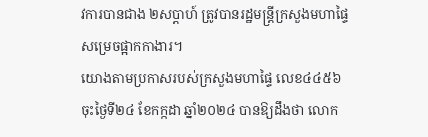វការបានជាង ២សប្ដាហ៍ ត្រូវបានរដ្ឋមន្រ្តីក្រសួងមហាផ្ទៃ សម្រេចផ្អាកកាងារ។
យោងតាមប្រកាសរបស់ក្រសួងមហាផ្ទៃ លេខ៤៤៥៦ ចុះថ្ងៃទី២៤ ខែកក្កដា ឆ្នាំ២០២៤ បានឱ្យដឹងថា លោក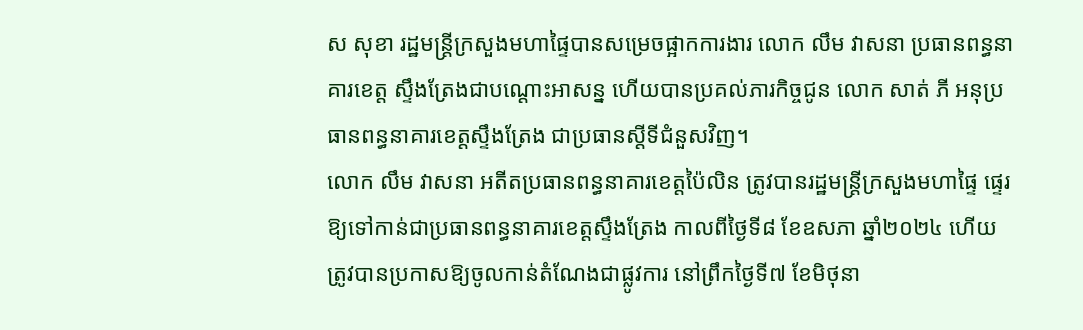ស សុខា រដ្ឋមន្ត្រីក្រសួងមហាផ្ទៃបានសម្រេចផ្អាកការងារ លោក លឹម វាសនា ប្រធានពន្ធនាគារខេត្ត ស្ទឹងត្រែងជាបណ្តោះអាសន្ន ហើយបានប្រគល់ភារកិច្ចជូន លោក សាត់ ភី អនុប្រធានពន្ធនាគារខេត្តស្ទឹងត្រែង ជាប្រធានស្តីទីជំនួសវិញ។
លោក លឹម វាសនា អតីតប្រធានពន្ធនាគារខេត្តប៉ៃលិន ត្រូវបានរដ្ឋមន្រ្តីក្រសួងមហាផ្ទៃ ផ្ទេរឱ្យទៅកាន់ជាប្រធានពន្ធនាគារខេត្តស្ទឹងត្រែង កាលពីថ្ងៃទី៨ ខែឧសភា ឆ្នាំ២០២៤ ហើយត្រូវបានប្រកាសឱ្យចូលកាន់តំណែងជាផ្លូវការ នៅព្រឹកថ្ងៃទី៧ ខែមិថុនា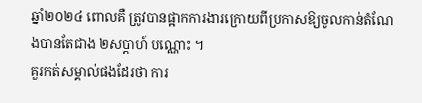ឆ្នាំ២០២៤ ពោលគឺ ត្រូវបានផ្អាកការងារក្រោយពីប្រកាសឱ្យចូលកាន់តំណែងបានតែជាង ២សប្ដាហ៍ បណ្ណោះ ។
គួរកត់សម្គាល់ផងដែរថា ការ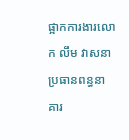ផ្អាកការងារលោក លឹម វាសនា ប្រធានពន្ធនាគារ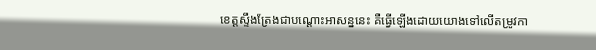ខេត្តស្ទឹងត្រែងជាបណ្តោះអាសន្ននេះ គឺធ្វើឡើងដោយយោងទៅលើតម្រូវកា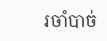រចាំបាច់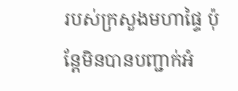របស់ក្រសួងមហាផ្ទៃ ប៉ុន្តែមិនបានបញ្ជាក់អំ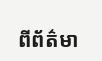ពីព័ត៌មា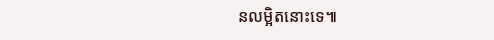នលម្អិតនោះទេ៕